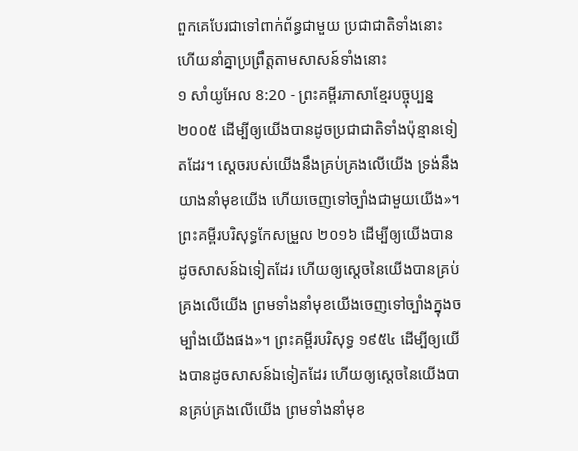ពួកគេបែរជាទៅពាក់ព័ន្ធជាមួយ ប្រជាជាតិទាំងនោះ ហើយនាំគ្នាប្រព្រឹត្តតាមសាសន៍ទាំងនោះ
១ សាំយូអែល 8:20 - ព្រះគម្ពីរភាសាខ្មែរបច្ចុប្បន្ន ២០០៥ ដើម្បីឲ្យយើងបានដូចប្រជាជាតិទាំងប៉ុន្មានទៀតដែរ។ ស្ដេចរបស់យើងនឹងគ្រប់គ្រងលើយើង ទ្រង់នឹងយាងនាំមុខយើង ហើយចេញទៅច្បាំងជាមួយយើង»។ ព្រះគម្ពីរបរិសុទ្ធកែសម្រួល ២០១៦ ដើម្បីឲ្យយើងបានដូចសាសន៍ឯទៀតដែរ ហើយឲ្យស្តេចនៃយើងបានគ្រប់គ្រងលើយើង ព្រមទាំងនាំមុខយើងចេញទៅច្បាំងក្នុងចម្បាំងយើងផង»។ ព្រះគម្ពីរបរិសុទ្ធ ១៩៥៤ ដើម្បីឲ្យយើងបានដូចសាសន៍ឯទៀតដែរ ហើយឲ្យស្តេចនៃយើងបានគ្រប់គ្រងលើយើង ព្រមទាំងនាំមុខ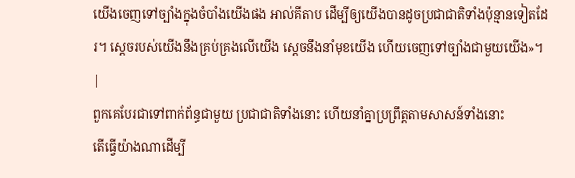យើងចេញទៅច្បាំងក្នុងចំបាំងយើងផង អាល់គីតាប ដើម្បីឲ្យយើងបានដូចប្រជាជាតិទាំងប៉ុន្មានទៀតដែរ។ ស្តេចរបស់យើងនឹងគ្រប់គ្រងលើយើង ស្តេចនឹងនាំមុខយើង ហើយចេញទៅច្បាំងជាមួយយើង»។ |
ពួកគេបែរជាទៅពាក់ព័ន្ធជាមួយ ប្រជាជាតិទាំងនោះ ហើយនាំគ្នាប្រព្រឹត្តតាមសាសន៍ទាំងនោះ
តើធ្វើយ៉ាងណាដើម្បី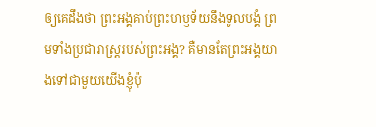ឲ្យគេដឹងថា ព្រះអង្គគាប់ព្រះហឫទ័យនឹងទូលបង្គំ ព្រមទាំងប្រជារាស្ត្ររបស់ព្រះអង្គ? គឺមានតែព្រះអង្គយាងទៅជាមួយយើងខ្ញុំប៉ុ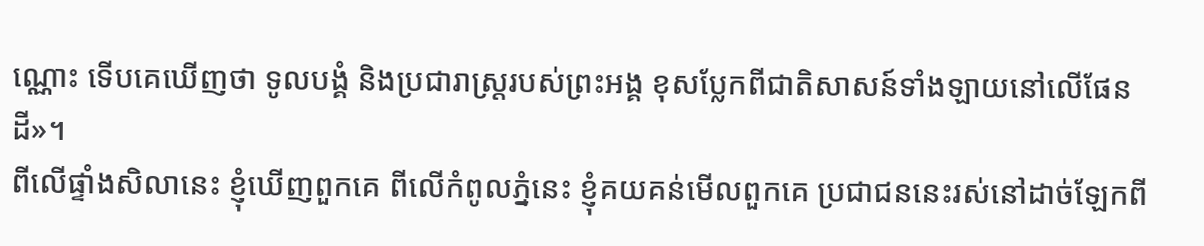ណ្ណោះ ទើបគេឃើញថា ទូលបង្គំ និងប្រជារាស្ត្ររបស់ព្រះអង្គ ខុសប្លែកពីជាតិសាសន៍ទាំងឡាយនៅលើផែនដី»។
ពីលើផ្ទាំងសិលានេះ ខ្ញុំឃើញពួកគេ ពីលើកំពូលភ្នំនេះ ខ្ញុំគយគន់មើលពួកគេ ប្រជាជននេះរស់នៅដាច់ឡែកពី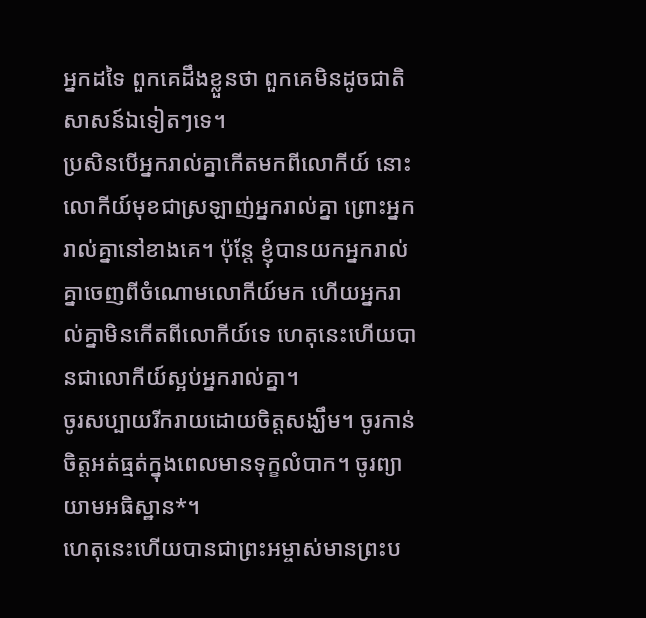អ្នកដទៃ ពួកគេដឹងខ្លួនថា ពួកគេមិនដូចជាតិសាសន៍ឯទៀតៗទេ។
ប្រសិនបើអ្នករាល់គ្នាកើតមកពីលោកីយ៍ នោះលោកីយ៍មុខជាស្រឡាញ់អ្នករាល់គ្នា ព្រោះអ្នករាល់គ្នានៅខាងគេ។ ប៉ុន្តែ ខ្ញុំបានយកអ្នករាល់គ្នាចេញពីចំណោមលោកីយ៍មក ហើយអ្នករាល់គ្នាមិនកើតពីលោកីយ៍ទេ ហេតុនេះហើយបានជាលោកីយ៍ស្អប់អ្នករាល់គ្នា។
ចូរសប្បាយរីករាយដោយចិត្តសង្ឃឹម។ ចូរកាន់ចិត្តអត់ធ្មត់ក្នុងពេលមានទុក្ខលំបាក។ ចូរព្យាយាមអធិស្ឋាន*។
ហេតុនេះហើយបានជាព្រះអម្ចាស់មានព្រះប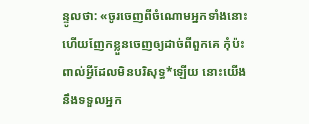ន្ទូលថា: «ចូរចេញពីចំណោមអ្នកទាំងនោះ ហើយញែកខ្លួនចេញឲ្យដាច់ពីពួកគេ កុំប៉ះពាល់អ្វីដែលមិនបរិសុទ្ធ*ឡើយ នោះយើងនឹងទទួលអ្នក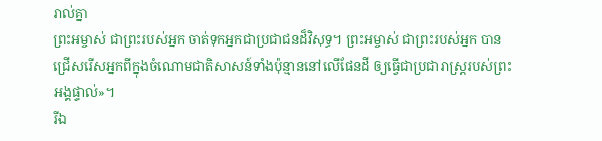រាល់គ្នា
ព្រះអម្ចាស់ ជាព្រះរបស់អ្នក ចាត់ទុកអ្នកជាប្រជាជនដ៏វិសុទ្ធ។ ព្រះអម្ចាស់ ជាព្រះរបស់អ្នក បានជ្រើសរើសអ្នកពីក្នុងចំណោមជាតិសាសន៍ទាំងប៉ុន្មាននៅលើផែនដី ឲ្យធ្វើជាប្រជារាស្ត្ររបស់ព្រះអង្គផ្ទាល់»។
រីឯ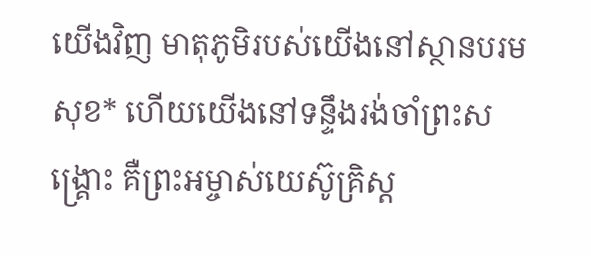យើងវិញ មាតុភូមិរបស់យើងនៅស្ថានបរមសុខ* ហើយយើងនៅទន្ទឹងរង់ចាំព្រះសង្គ្រោះ គឺព្រះអម្ចាស់យេស៊ូគ្រិស្ត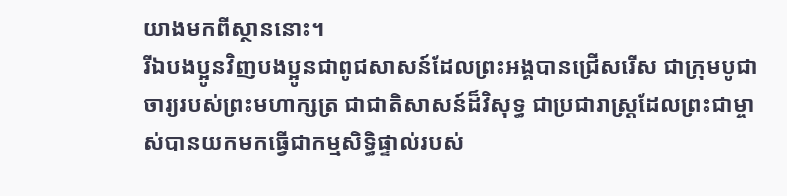យាងមកពីស្ថាននោះ។
រីឯបងប្អូនវិញបងប្អូនជាពូជសាសន៍ដែលព្រះអង្គបានជ្រើសរើស ជាក្រុមបូជាចារ្យរបស់ព្រះមហាក្សត្រ ជាជាតិសាសន៍ដ៏វិសុទ្ធ ជាប្រជារាស្ដ្រដែលព្រះជាម្ចាស់បានយកមកធ្វើជាកម្មសិទ្ធិផ្ទាល់របស់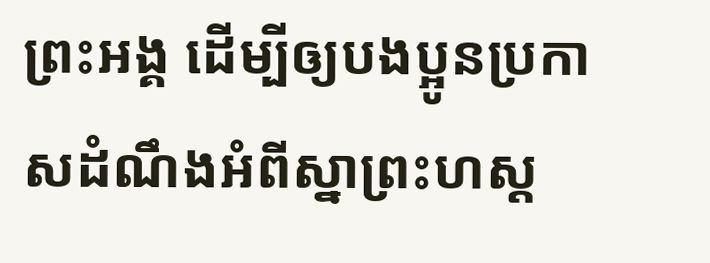ព្រះអង្គ ដើម្បីឲ្យបងប្អូនប្រកាសដំណឹងអំពីស្នាព្រះហស្ដ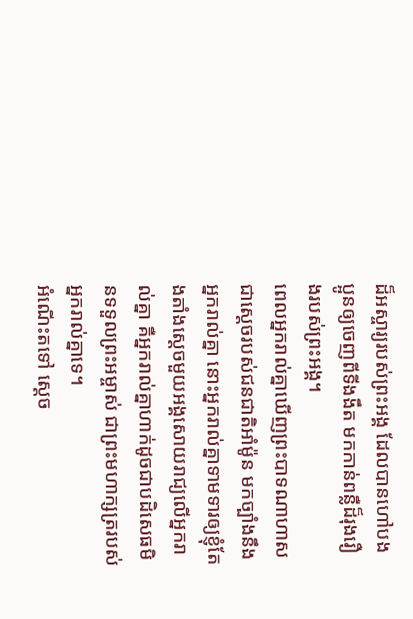ដ៏អស្ចារ្យរបស់ព្រះអង្គ ដែលបានហៅបងប្អូនឲ្យចេញពីទីងងឹត មកកាន់ពន្លឺដ៏រុងរឿងរបស់ព្រះអង្គ។
ពេលអ្នករាល់គ្នាឃើញព្រះបាទណាហាស ជាស្ដេចរបស់ជនជាតិអាំម៉ូន មកច្បាំងនឹងអ្នករាល់គ្នា នោះអ្នករាល់គ្នាទាមទារឲ្យខ្ញុំតែងតាំងស្ដេចមួយអង្គសោយរាជ្យលើអ្នករាល់គ្នា គឺអ្នករាល់គ្នាហាក់ដូចជាបដិសេធមិនទទួលព្រះអម្ចាស់ ជាព្រះមហាក្សត្ររបស់អ្នករាល់គ្នាទេ។
អំណើះតទៅ ស្ដេច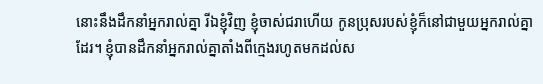នោះនឹងដឹកនាំអ្នករាល់គ្នា រីឯខ្ញុំវិញ ខ្ញុំចាស់ជរាហើយ កូនប្រុសរបស់ខ្ញុំក៏នៅជាមួយអ្នករាល់គ្នាដែរ។ ខ្ញុំបានដឹកនាំអ្នករាល់គ្នាតាំងពីក្មេងរហូតមកដល់ស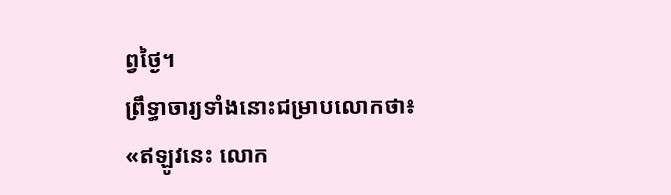ព្វថ្ងៃ។
ព្រឹទ្ធាចារ្យទាំងនោះជម្រាបលោកថា៖ «ឥឡូវនេះ លោក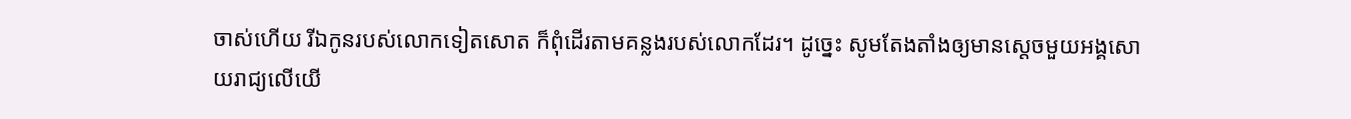ចាស់ហើយ រីឯកូនរបស់លោកទៀតសោត ក៏ពុំដើរតាមគន្លងរបស់លោកដែរ។ ដូច្នេះ សូមតែងតាំងឲ្យមានស្ដេចមួយអង្គសោយរាជ្យលើយើ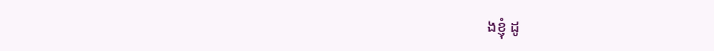ងខ្ញុំ ដូ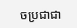ចប្រជាជា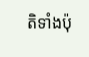តិទាំងប៉ុ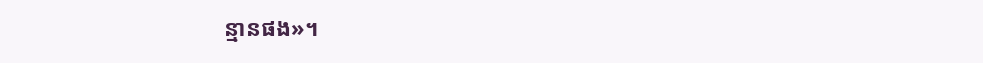ន្មានផង»។